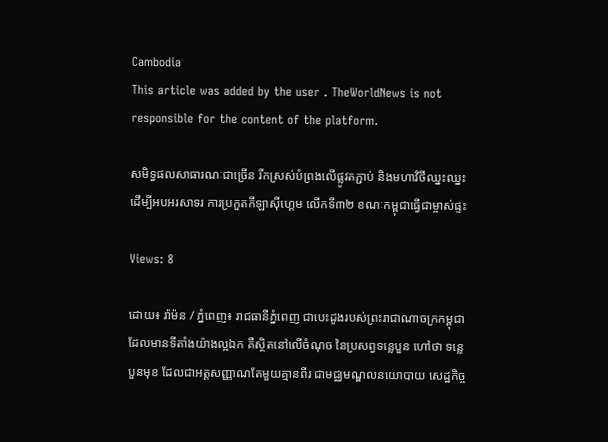Cambodia
This article was added by the user . TheWorldNews is not responsible for the content of the platform.

សមិទ្ធផលសាធារណៈជាច្រើន រីកស្រស់បំព្រងលើផ្លូវតភ្ជាប់ និងមហាវិថីឈ្នះឈ្នះ ដើម្បីអបអរសាទរ ការប្រកួតកីឡាស៊ីហ្គេម លើកទី៣២ ខណៈកម្ពុជាធ្វើជាម្ចាស់ផ្ទះ

Views: 8

ដោយ៖ រ៉ាម៉ន / ភ្នំពេញ៖ រាជធានីភ្នំពេញ ជាបេះដូងរបស់ព្រះរាជាណាចក្រកម្ពុជា ដែលមានទីតាំងយ៉ាងល្អឯក គឺស្ថិតនៅលើចំណុច នៃប្រសព្វទន្លេបួន ហៅថា ទន្លេបួនមុខ ដែលជាអត្តសញ្ញាណតែមួយគ្មានពីរ ជាមជ្ឈមណ្ឌលនយោបាយ សេដ្ឋកិច្ច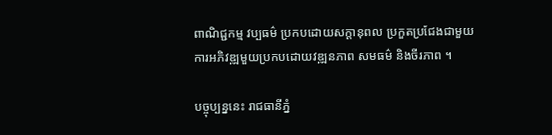ពាណិជ្ជកម្ម វប្បធម៌ ប្រកបដោយសក្ដានុពល ប្រកួតប្រជែងជាមួយ ការអភិវឌ្ឍមួយប្រកបដោយវឌ្ឍនភាព សមធម៌ និងចីរភាព ។

បច្ចុប្បន្ននេះ រាជធានីភ្នំ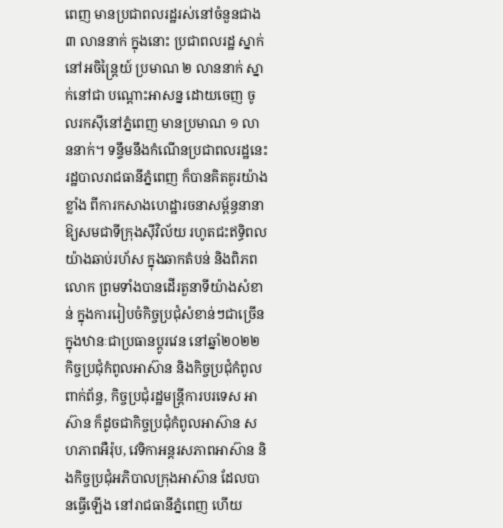ពេញ មានប្រជាពលរដ្ឋរស់នៅចំនួនជាង ៣ លាននាក់ ក្នុងនោះ ប្រជាពលរដ្ឋ ស្នាក់នៅអចិន្ត្រៃយ៍ ប្រមាណ ២ លាននាក់ ស្នាក់នៅជា បណ្តោះអាសន្ន ដោយចេញ ចូលរកស៊ីនៅភ្នំពេញ មានប្រមាណ ១ លាននាក់។ ទន្ទឹមនឹងកំណើនប្រជាពលរដ្ឋនេះ រដ្ឋបាលរាជធានីភ្នំពេញ ក៏បានគិតគូរយ៉ាងខ្លាំង ពីការកសាងហេដ្ឋារចនាសម្ព័ន្ធនានា ឱ្យសមជាទីក្រុងស៊ីវិល័យ រហូតជះឥទ្ធិពល យ៉ាងឆាប់រហ័ស ក្នុងឆាកតំបន់ និងពិភពលោក ព្រមទាំងបានដើរតួនាទីយ៉ាងសំខាន់ ក្នុងការរៀបចំកិច្ចប្រជុំសំខាន់ៗជាច្រើន ក្នុងឋានៈជាប្រធានប្តូរវេន នៅឆ្នាំ២០២២ កិច្ចប្រជុំកំពូលអាស៊ាន និងកិច្ចប្រជុំកំពូលពាក់ព័ន្ធ, កិច្ចប្រជុំរដ្ឋមន្ត្រីការបរទេស អាស៊ាន ក៏ដូចជាកិច្ចប្រជុំកំពូលអាស៊ាន សហភាពអឺរ៉ុប, វេទិកាអន្តរសភាពអាស៊ាន និងកិច្ចប្រជុំអភិបាលក្រុងអាស៊ាន ដែលបានធ្វើឡើង នៅរាជធានីភ្នំពេញ ហើយ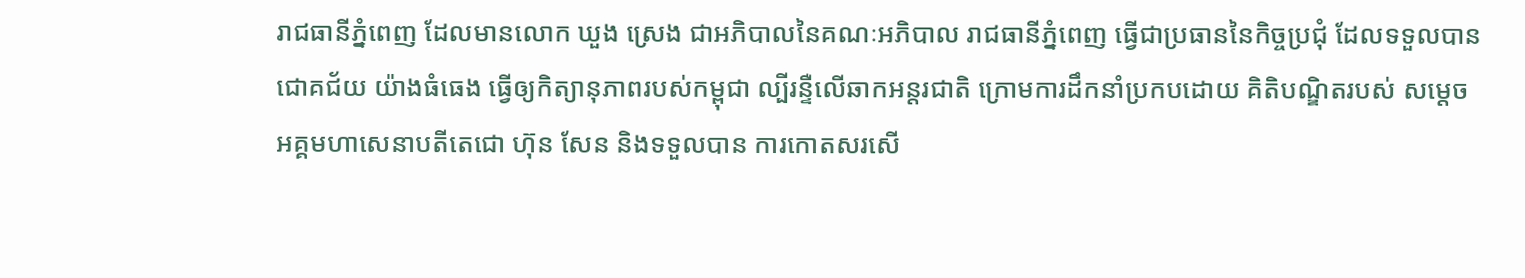រាជធានីភ្នំពេញ ដែលមានលោក ឃួង ស្រេង ជាអភិបាលនៃគណៈអភិបាល រាជធានីភ្នំពេញ ធ្វើជាប្រធាននៃកិច្ចប្រជុំ ដែលទទួលបានជោគជ័យ យ៉ាងធំធេង ធ្វើឲ្យកិត្យានុភាពរបស់កម្ពុជា ល្បីរន្ទឺលើឆាកអន្តរជាតិ ក្រោមការដឹកនាំប្រកបដោយ គិតិបណ្ឌិតរបស់ សម្តេចអគ្គមហាសេនាបតីតេជោ ហ៊ុន សែន និងទទួលបាន ការកោតសរសើ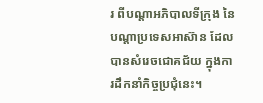រ ពីបណ្តាអភិបាលទីក្រុង នៃបណ្តាប្រទេសអាស៊ាន ដែលបានសំរេចជោគជ័យ ក្នុងការដឹកនាំកិច្ចប្រជុំនេះ។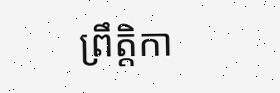ព្រឹត្តិកា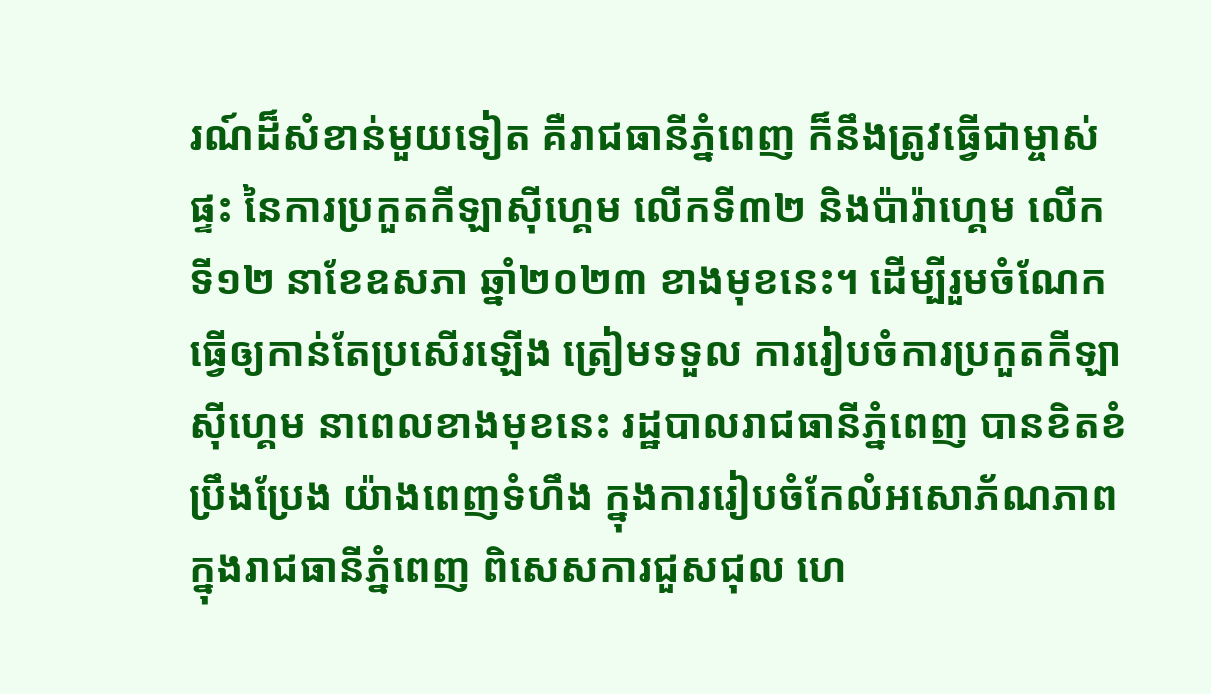រណ៍ដ៏សំខាន់មួយទៀត គឺរាជធានីភ្នំពេញ ក៏នឹងត្រូវធ្វើជាម្ចាស់ផ្ទះ នៃការប្រកួតកីឡាស៊ីហ្គេម លើកទី៣២ និងប៉ារ៉ាហ្គេម លើកទី១២ នាខែឧសភា ឆ្នាំ២០២៣ ខាងមុខនេះ។ ដើម្បីរួមចំណែកធ្វើឲ្យកាន់តែប្រសើរឡើង ត្រៀមទទួល ការរៀបចំការប្រកួតកីឡាស៊ីហ្គេម នាពេលខាងមុខនេះ រដ្ឋបាលរាជធានីភ្នំពេញ បានខិតខំប្រឹងប្រែង យ៉ាងពេញទំហឹង ក្នុងការរៀបចំកែលំអសោភ័ណភាព ក្នុងរាជធានីភ្នំពេញ ពិសេសការជួសជុល ហេ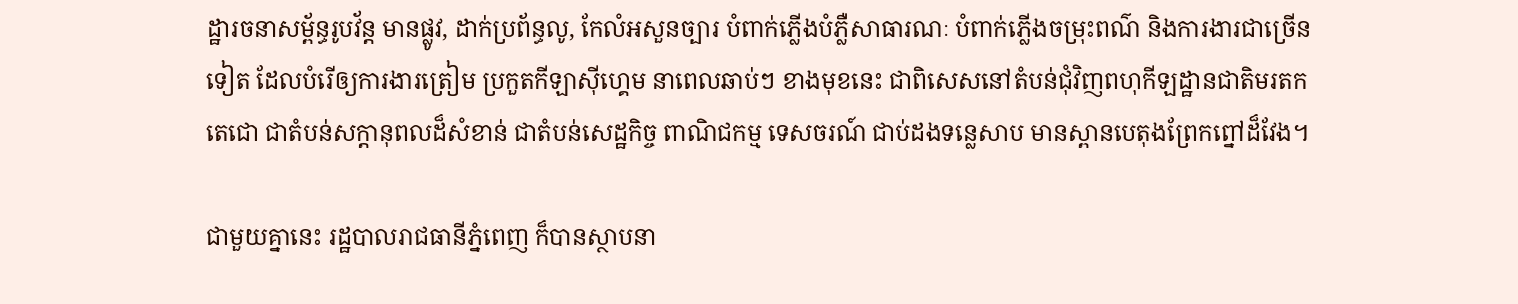ដ្ឋារចនាសម្ព័ន្ធរូបវ័ន្ត មានផ្លូវ, ដាក់ប្រព័ន្ធលូ, កែលំអសួនច្បារ បំពាក់ភ្លើងបំភ្លឺសាធារណៈ បំពាក់ភ្លើងចម្រុះពណ៌ និងការងារជាច្រើនទៀត ដែលបំរើឲ្យការងារត្រៀម ប្រកួតកីឡាស៊ីហ្គេម នាពេលឆាប់ៗ ខាងមុខនេះ ជាពិសេសនៅតំបន់ជុំវិញពហុកីឡដ្ឋានជាតិមរតកតេជោ ជាតំបន់សក្ដានុពលដ៏សំខាន់ ជាតំបន់សេដ្ឋកិច្ច ពាណិជកម្ម ទេសចរណ៍ ជាប់ដងទន្លេសាប មានស្ពានបេតុងព្រែកព្នៅដ៏វែង។

ជាមួយគ្នានេះ រដ្ឋបាលរាជធានីភ្នំពេញ ក៏បានស្ថាបនា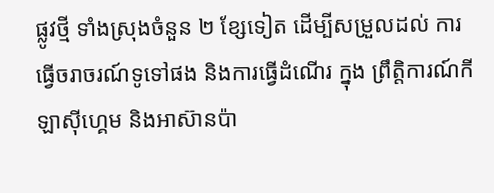ផ្លូវថ្មី ទាំងស្រុងចំនួន ២ ខ្សែទៀត ដើម្បីសម្រួលដល់ ការធ្វើចរាចរណ៍ទូទៅផង និងការធ្វើដំណើរ ក្នុង ព្រឹត្តិការណ៍កីឡាស៊ីហ្គេម និងអាស៊ានប៉ា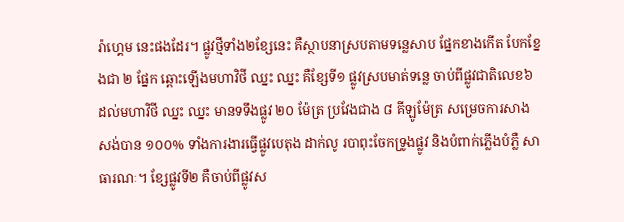រ៉ាហ្គេម នេះផងដែរ។ ផ្លូវថ្មីទាំង២ខ្សែនេះ គឺស្ថាបនាស្របតាមទន្លេសាប ផ្នែកខាងកើត បែកខ្នែងជា ២ ផ្នែក ឆ្ពោះឡើងមហាវិថី ឈ្នះ ឈ្នះ គឺខ្សែទី១ ផ្លូវស្របមាត់ទន្លេ ចាប់ពីផ្លូវជាតិលេខ៦ ដល់មហាវិថី ឈ្នះ ឈ្នះ មានទទឹងផ្លូវ ២០ ម៉ែត្រ ប្រវែងជាង ៨ គីឡូម៉ែត្រ សម្រេចការសាងសង់បាន ១០០% ទាំងការងារធ្វើផ្លូវបេតុង ដាក់លូ របាពុះចែកទ្រូងផ្លូវ និងបំពាក់ភ្លើងបំភ្លឺ សាធារណៈ។ ខ្សែផ្លូវទី២ គឺចាប់ពីផ្លូវស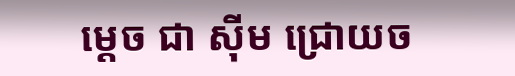ម្តេច ជា ស៊ីម ជ្រោយច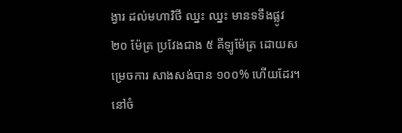ង្វារ ដល់មហាវិថី ឈ្នះ ឈ្នះ មានទទឹងផ្លូវ ២០ ម៉ែត្រ ប្រវែងជាង ៥ គីឡូម៉ែត្រ ដោយសម្រេចការ សាងសង់បាន ១០០% ហើយដែរ។ នៅចំ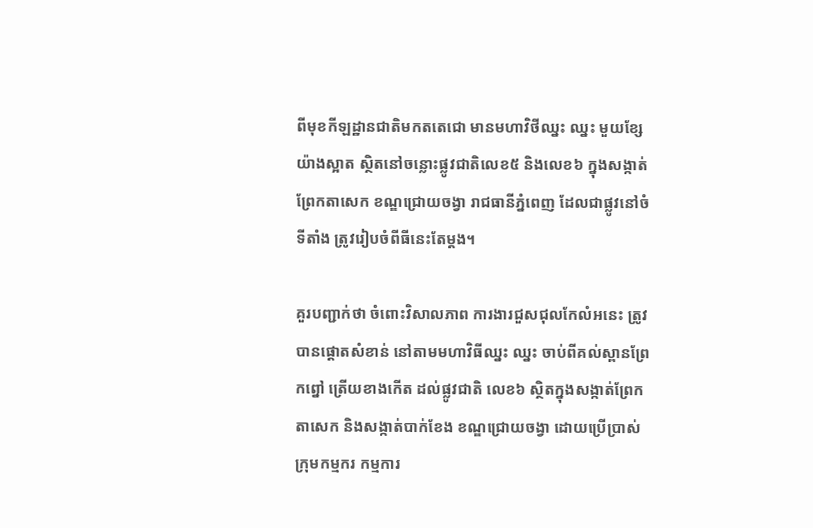ពីមុខកីឡដ្ឋានជាតិមកតតេជោ មានមហាវិថីឈ្នះ ឈ្នះ មួយខ្សែ យ៉ាងស្អាត ស្ថិតនៅចន្លោះផ្លូវជាតិលេខ៥ និងលេខ៦ ក្នុងសង្កាត់ព្រែកតាសេក ខណ្ឌជ្រោយចង្វា រាជធានីភ្នំពេញ ដែលជាផ្លូវនៅចំទីតាំង ត្រូវរៀបចំពីធីនេះតែម្តង។

គួរបញ្ជាក់ថា ចំពោះវិសាលភាព ការងារជួសជុលកែលំអនេះ ត្រូវបានផ្តោតសំខាន់ នៅតាមមហាវិធីឈ្នះ ឈ្នះ ចាប់ពីគល់ស្ពានព្រែកព្នៅ ត្រើយខាងកើត ដល់ផ្លូវជាតិ លេខ៦ ស្ថិតក្នុងសង្កាត់ព្រែកតាសេក និងសង្កាត់បាក់ខែង ខណ្ឌជ្រោយចង្វា ដោយប្រើប្រាស់ក្រុមកម្មករ កម្មការ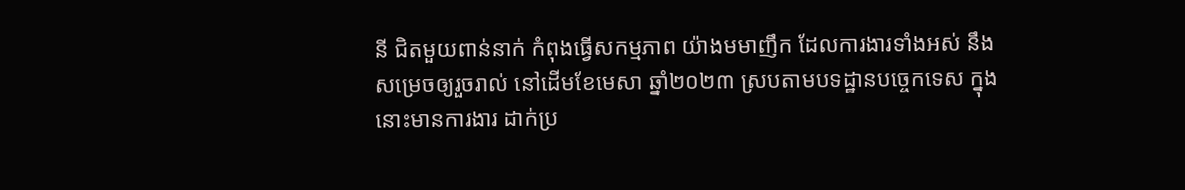នី ជិតមួយពាន់នាក់ កំពុងធ្វើសកម្មភាព យ៉ាងមមាញឹក ដែលការងារទាំងអស់ នឹងសម្រេចឲ្យរួចរាល់ នៅដើមខែមេសា ឆ្នាំ២០២៣ ស្របតាមបទដ្ឋានបច្ចេកទេស ក្នុងនោះមានការងារ ដាក់ប្រ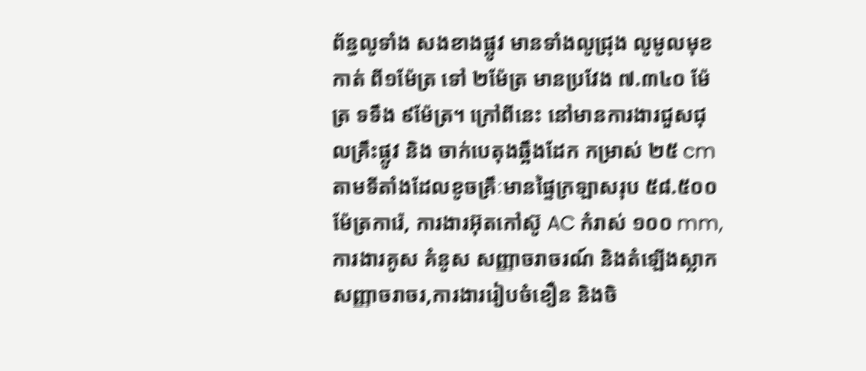ព័ន្ធលូទាំង សងខាងផ្លូវ មានទាំងលូជ្រុង លូមូលមុខកាត់ ពី១ម៉ែត្រ ទៅ ២ម៉ែត្រ មានប្រវែង ៧.៣៤០ ម៉ែត្រ ទទឹង ៩ម៉ែត្រ។ ក្រៅពីនេះ នៅមានការងារជួសជុលគ្រឹះផ្លូវ និង ចាក់បេតុងឆ្អឹងដែក កម្រាស់ ២៥ cm តាមទីតាំងដែលខូចគ្រឹៈមានផ្ទៃក្រឡាសរុប ៥៨.៥០០ ម៉ែត្រការ៉េ, ការងារអ៊ុតកៅស៊ូ AC កំរាស់ ១០០ mm, ការងារគូស គំនូស សញ្ញាចរាចរណ៍ និងតំឡើងស្លាកសញ្ញាចរាចរ,ការងាររៀបចំខឿន និងចិ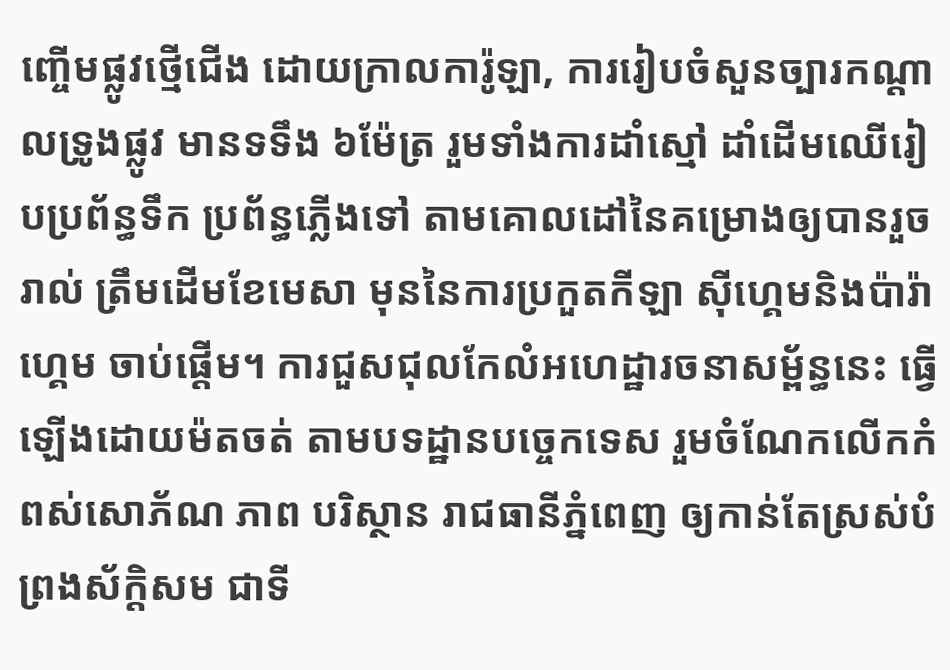ញ្ចើមផ្លូវថ្មើជើង ដោយក្រាលការ៉ូឡា, ការរៀបចំសួនច្បារកណ្តាលទ្រូងផ្លូវ មានទទឹង ៦ម៉ែត្រ រួមទាំងការដាំស្មៅ ដាំដើមឈើរៀបប្រព័ន្ធទឹក ប្រព័ន្ធភ្លើងទៅ តាមគោលដៅនៃគម្រោងឲ្យបានរួចរាល់ ត្រឹមដើមខែមេសា មុននៃការប្រកួតកីឡា ស៊ីហ្គេមនិងប៉ារ៉ាហ្គេម ចាប់ផ្តើម។ ការជួសជុលកែលំអហេដ្ឋារចនាសម្ព័ន្ធនេះ ធ្វើឡើងដោយម៉តចត់ តាមបទដ្ឋានបច្ចេកទេស រួមចំណែកលើកកំពស់សោភ័ណ ភាព បរិស្ថាន រាជធានីភ្នំពេញ ឲ្យកាន់តែស្រស់បំព្រងស័ក្តិសម ជាទី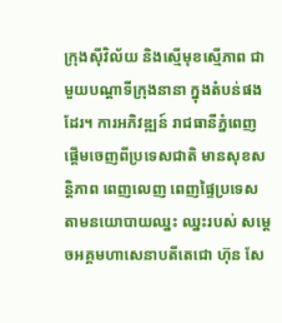ក្រុងស៊ីវិល័យ និងស្មើមុខស្មើភាព ជាមួយបណ្តាទីក្រុងនានា ក្នុងតំបន់ផងដែរ។ ការអភិវឌ្ឍន៍ រាជធានីភ្នំពេញ ផ្តើមចេញពីប្រទេសជាតិ មានសុខសន្តិភាព ពេញលេញ ពេញផ្ទៃប្រទេស តាមនយោបាយឈ្នះ ឈ្នះរបស់ សម្តេចអគ្គមហាសេនាបតីតេជោ ហ៊ុន សែ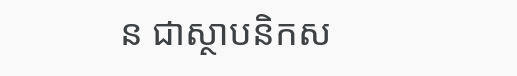ន ជាស្ថាបនិកស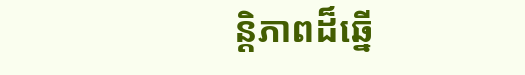ន្តិភាពដ៏ឆ្នើ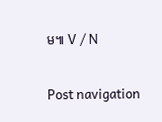ម៕ V / N

Post navigation